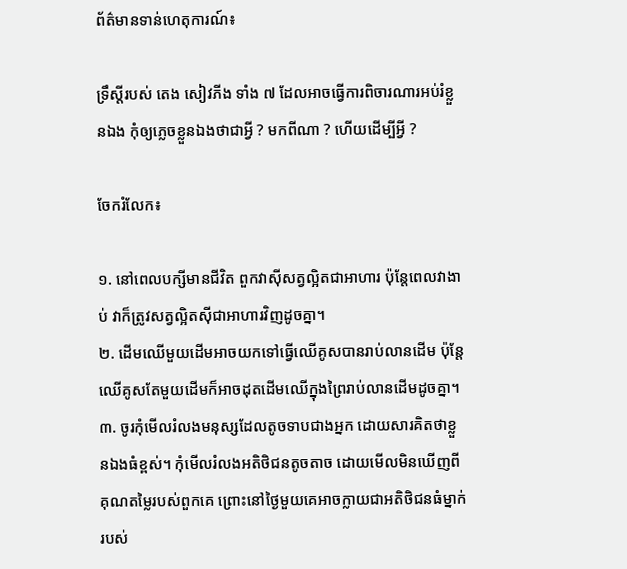ព័ត៌មានទាន់ហេតុការណ៍៖

ទ្រឹស្តីរបស់ តេង សៀវភីង ទាំង ៧ ដែលអាចធ្វើការពិចារណារអប់រំខ្លួនឯង កុំឲ្យភ្លេចខ្លួនឯងថាជាអ្វី ? មកពីណា ? ហើយដើម្បីអ្វី ?

ចែករំលែក៖

១. នៅពេលបក្សីមានជីវិត ពួកវាស៊ីសត្វល្អិតជាអាហារ ប៉ុន្តែពេលវាងាប់ វាក៏ត្រូវសត្វល្អិតស៊ីជាអាហារវិញដូចគ្នា។
២. ដើមឈើមួយដើមអាចយកទៅធ្វើឈើគូសបានរាប់លានដើម ប៉ុន្តែឈើគូសតែមួយដើមក៏អាចដុតដើមឈើក្នុងព្រៃរាប់លានដើមដូចគ្នា។
៣. ចូរកុំមើលរំលងមនុស្សដែលតូចទាបជាងអ្នក ដោយសារគិតថាខ្លួនឯងធំខ្ពស់។ កុំមើលរំលងអតិថិជនតូចតាច ដោយមើលមិនឃើញពីគុណតម្លៃរបស់ពួកគេ ព្រោះនៅថ្ងៃមួយគេអាចក្លាយជាអតិថិជនធំម្នាក់របស់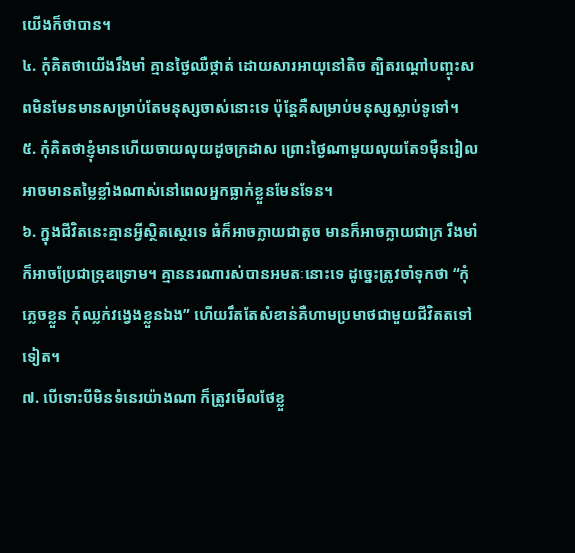យើងក៏ថាបាន។
៤. កុំគិតថាយើងរឹងមាំ គ្មានថ្ងៃឈឺថ្កាត់ ដោយសារអាយុនៅតិច ត្បិតរណ្ដៅបញ្ចុះសពមិនមែនមានសម្រាប់តែមនុស្សចាស់នោះទេ ប៉ុន្តែគឺសម្រាប់មនុស្សស្លាប់ទូទៅ។
៥. កុំគិតថាខ្ញុំមានហើយចាយលុយដូចក្រដាស ព្រោះថ្ងៃណាមួយលុយតែ១ម៉ឺនរៀលអាចមានតម្លៃខ្លាំងណាស់នៅពេលអ្នកធ្លាក់ខ្លួនមែនទែន។
៦. ក្នុងជីវិតនេះគ្មានអ្វីស្ថិតស្ថេរទេ ធំក៏អាចក្លាយជាតូច មានក៏អាចក្លាយជាក្រ រឹងមាំក៏អាចប្រែជាទ្រុឌទ្រោម។ គ្មាននរណារស់បានអមតៈនោះទេ ដូច្នេះត្រូវចាំទុកថា “កុំភ្លេចខ្លួន កុំឈ្លក់វង្វេងខ្លួនឯង” ហើយរឹតតែសំខាន់គឺហាមប្រមាថជាមួយជីវិតតទៅទៀត។
៧. បើទោះបីមិនទំនេរយ៉ាងណា ក៏ត្រូវមើលថែខ្លួ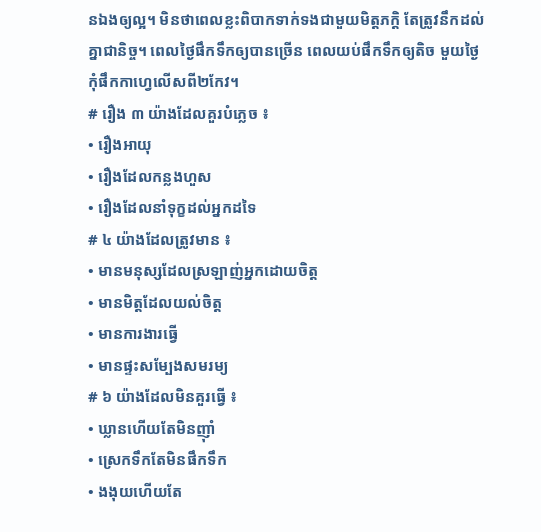នឯងឲ្យល្អ។ មិនថាពេលខ្លះពិបាកទាក់ទងជាមួយមិត្តភក្ដិ តែត្រូវនឹកដល់គ្នាជានិច្ច។ ពេលថ្ងៃផឹកទឹកឲ្យបានច្រើន ពេលយប់ផឹកទឹកឲ្យតិច មួយថ្ងៃកុំផឹកកាហ្វេលើសពី២កែវ។
# រឿង ៣ យ៉ាងដែលគួរបំភ្លេច ៖
• រឿងអាយុ
• រឿងដែលកន្លងហួស
• រឿងដែលនាំទុក្ខដល់អ្នកដទៃ
# ៤ យ៉ាងដែលត្រូវមាន ៖
• មានមនុស្សដែលស្រឡាញ់អ្នកដោយចិត្ត
• មានមិត្តដែលយល់ចិត្ត
• មានការងារធ្វើ
• មានផ្ទះសម្បែងសមរម្យ
# ៦ យ៉ាងដែលមិនគួរធ្វើ ៖
• ឃ្លានហើយតែមិនញ៉ាំ
• ស្រេកទឹកតែមិនផឹកទឹក
• ងងុយហើយតែ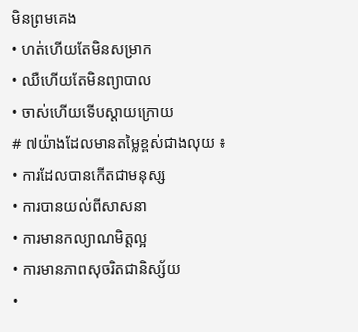មិនព្រមគេង
• ហត់ហើយតែមិនសម្រាក
• ឈឺហើយតែមិនព្យាបាល
• ចាស់ហើយទើបស្ដាយក្រោយ
# ៧យ៉ាងដែលមានតម្លៃខ្ពស់ជាងលុយ ៖
• ការដែលបានកើតជាមនុស្ស
• ការបានយល់ពីសាសនា
• ការមានកល្យាណមិត្តល្អ
• ការមានភាពសុចរិតជានិស្ស័យ
•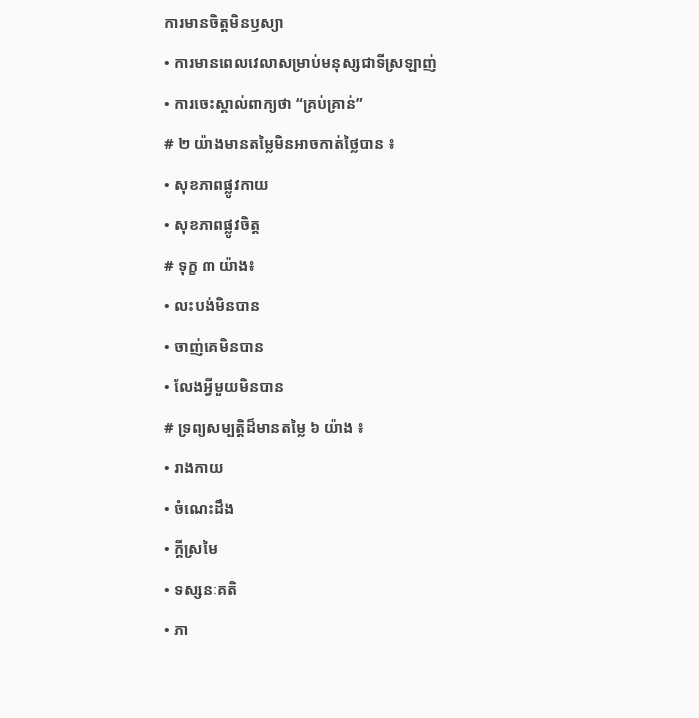ការមានចិត្តមិនឫស្យា
• ការមានពេលវេលាសម្រាប់មនុស្សជាទីស្រឡាញ់
• ការចេះស្គាល់ពាក្យថា “គ្រប់គ្រាន់”
# ២ យ៉ាងមានតម្លៃមិនអាចកាត់ថ្លៃបាន ៖
• សុខភាពផ្លូវកាយ
• សុខភាពផ្លូវចិត្ត
# ទុក្ខ ៣ យ៉ាង៖
• លះបង់មិនបាន
• ចាញ់គេមិនបាន
• លែងអ្វីមួយមិនបាន
# ទ្រព្យសម្បត្តិដ៏មានតម្លៃ ៦ យ៉ាង ៖
• រាងកាយ
• ចំណេះដឹង
• ក្ដីស្រមៃ
• ទស្សនៈគតិ
• ភា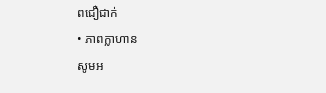ពជឿជាក់
• ភាពក្លាហាន
សូមអ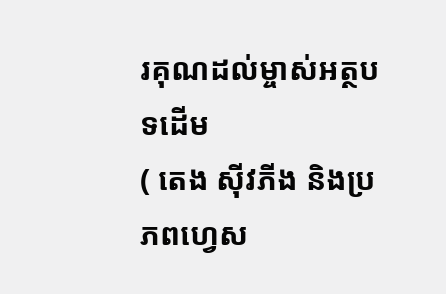រគុណដល់ម្ចាស់អត្ថបទដើម
( តេង សុីវភីង និងប្រភពហ្វេស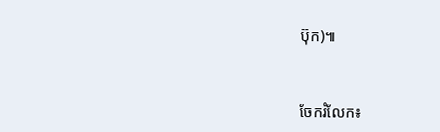ប៊ុក)៕


ចែករំលែក៖